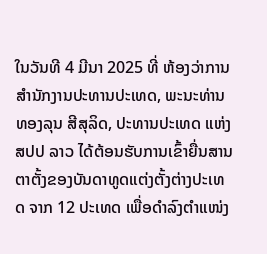ໃນວັນທີ 4 ມີນາ 2025 ທີ່ ຫ້ອງວ່າການສໍານັກງານປະທານປະເທດ, ພະນະທ່ານ ທອງລຸນ ສີສຸລິດ, ປະທານປະເທດ ແຫ່ງ ສປປ ລາວ ໄດ້ຕ້ອນຮັບການເຂົ້າຍື່ນສານຕາຕັ້ງຂອງບັນດາທູດແຕ່ງຕັ້ງຕ່າງປະເທດ ຈາກ 12 ປະເທດ ເພື່ອດໍາລົງຕໍາແໜ່ງ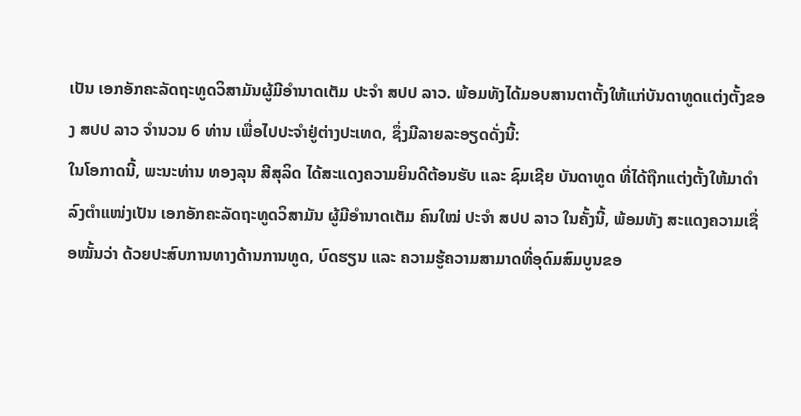ເປັນ ເອກອັກຄະລັດຖະທູດວິສາມັນຜູ້ມີອໍານາດເຕັມ ປະຈໍາ ສປປ ລາວ. ພ້ອມທັງໄດ້ມອບສານຕາຕັ້ງໃຫ້ແກ່ບັນດາທູດແຕ່ງຕັ້ງຂອງ ສປປ ລາວ ຈຳນວນ 6 ທ່ານ ເພື່ອໄປປະຈຳຢູ່ຕ່າງປະເທດ, ຊຶ່ງມີລາຍລະອຽດດັ່ງນີ້:
ໃນໂອກາດນີ້, ພະນະທ່ານ ທອງລຸນ ສີສຸລິດ ໄດ້ສະແດງຄວາມຍິນດີຕ້ອນຮັບ ແລະ ຊົມເຊີຍ ບັນດາທູດ ທີ່ໄດ້ຖືກແຕ່ງຕັ້ງໃຫ້ມາດຳລົງຕຳແໜ່ງເປັນ ເອກອັກຄະລັດຖະທູດວິສາມັນ ຜູ້ມີອຳນາດເຕັມ ຄົນໃໝ່ ປະຈໍາ ສປປ ລາວ ໃນຄັ້ງນີ້, ພ້ອມທັງ ສະແດງຄວາມເຊື່ອໝັ້ນວ່າ ດ້ວຍປະສົບການທາງດ້ານການທູດ, ບົດຮຽນ ແລະ ຄວາມຮູ້ຄວາມສາມາດທີ່ອຸດົມສົມບູນຂອ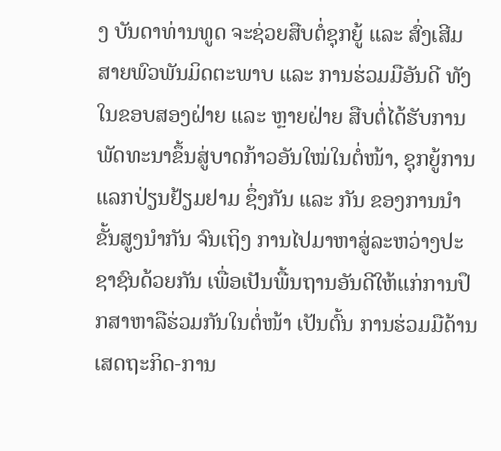ງ ບັນດາທ່ານທູດ ຈະຊ່ວຍສືບຕໍ່ຊຸກຍູ້ ແລະ ສົ່ງເສີມສາຍພົວພັນມິດຕະພາບ ແລະ ການຮ່ວມມືອັນດີ ທັງໃນຂອບສອງຝ່າຍ ແລະ ຫຼາຍຝ່າຍ ສືບຕໍ່ໄດ້ຮັບການພັດທະນາຂຶ້ນສູ່ບາດກ້າວອັນໃໝ່ໃນຕໍ່ໜ້າ, ຊຸກຍູ້ການແລກປ່ຽນຢ້ຽມຢາມ ຊຶ່ງກັນ ແລະ ກັນ ຂອງການນຳຂັ້ນສູງນຳກັນ ຈົນເຖິງ ການໄປມາຫາສູ່ລະຫວ່າງປະຊາຊົນດ້ວຍກັນ ເພື່ອເປັນພື້ນຖານອັນດີໃຫ້ແກ່ການປຶກສາຫາລືຮ່ວມກັນໃນຕໍ່ໜ້າ ເປັນຕົ້ນ ການຮ່ວມມືດ້ານເສດຖະກິດ-ການ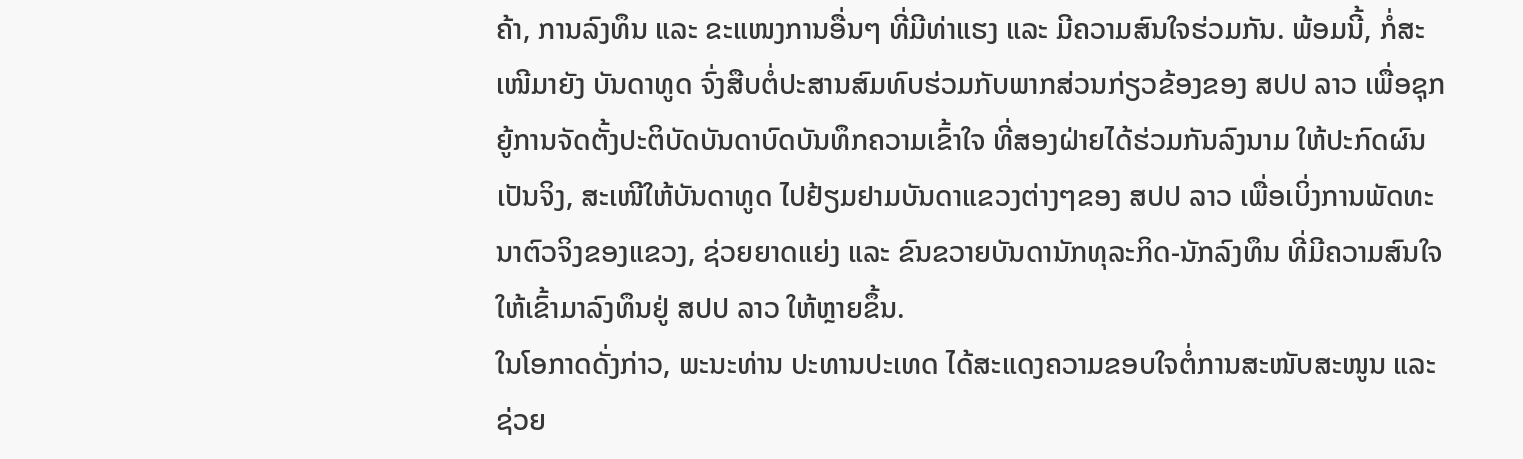ຄ້າ, ການລົງທຶນ ແລະ ຂະແໜງການອື່ນໆ ທີ່ມີທ່າແຮງ ແລະ ມີຄວາມສົນໃຈຮ່ວມກັນ. ພ້ອມນີ້, ກໍ່ສະເໜີມາຍັງ ບັນດາທູດ ຈົ່ງສືບຕໍ່ປະສານສົມທົບຮ່ວມກັບພາກສ່ວນກ່ຽວຂ້ອງຂອງ ສປປ ລາວ ເພື່ອຊຸກຍູ້ການຈັດຕັ້ງປະຕິບັດບັນດາບົດບັນທຶກຄວາມເຂົ້າໃຈ ທີ່ສອງຝ່າຍໄດ້ຮ່ວມກັນລົງນາມ ໃຫ້ປະກົດຜົນເປັນຈິງ, ສະເໜີໃຫ້ບັນດາທູດ ໄປຢ້ຽມຢາມບັນດາແຂວງຕ່າງໆຂອງ ສປປ ລາວ ເພື່ອເບິ່ງການພັດທະນາຕົວຈິງຂອງແຂວງ, ຊ່ວຍຍາດແຍ່ງ ແລະ ຂົນຂວາຍບັນດານັກທຸລະກິດ-ນັກລົງທຶນ ທີ່ມີຄວາມສົນໃຈ ໃຫ້ເຂົ້າມາລົງທຶນຢູ່ ສປປ ລາວ ໃຫ້ຫຼາຍຂຶ້ນ.
ໃນໂອກາດດັ່ງກ່າວ, ພະນະທ່ານ ປະທານປະເທດ ໄດ້ສະແດງຄວາມຂອບໃຈຕໍ່ການສະໜັບສະໜູນ ແລະ ຊ່ວຍ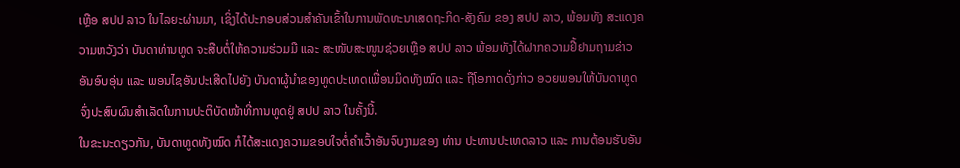ເຫຼືອ ສປປ ລາວ ໃນໄລຍະຜ່ານມາ, ເຊິ່ງໄດ້ປະກອບສ່ວນສຳຄັນເຂົ້າໃນການພັດທະນາເສດຖະກິດ-ສັງຄົມ ຂອງ ສປປ ລາວ, ພ້ອມທັງ ສະແດງຄວາມຫວັງວ່າ ບັນດາທ່ານທູດ ຈະສືບຕໍ່ໃຫ້ຄວາມຮ່ວມມື ແລະ ສະໜັບສະໜູນຊ່ວຍເຫຼືອ ສປປ ລາວ ພ້ອມທັງໄດ້ຝາກຄວາມຢື້ຢາມຖາມຂ່າວອັນອົບອຸ່ນ ແລະ ພອນໄຊອັນປະເສີດໄປຍັງ ບັນດາຜູ້ນໍາຂອງທູດປະເທດເພື່ອນມິດທັງໝົດ ແລະ ຖືໂອກາດດັ່ງກ່າວ ອວຍພອນໃຫ້ບັນດາທູດ ຈົ່ງປະສົບຜົນສໍາເລັດໃນການປະຕິບັດໜ້າທີ່ການທູດຢູ່ ສປປ ລາວ ໃນຄັ້ງນີ້.
ໃນຂະນະດຽວກັນ, ບັນດາທູດທັງໝົດ ກໍໄດ້ສະແດງຄວາມຂອບໃຈຕໍ່ຄຳເວົ້າອັນຈົບງາມຂອງ ທ່ານ ປະທານປະເທດລາວ ແລະ ການຕ້ອນຮັບອັນ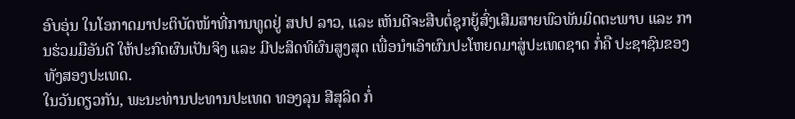ອົບອຸ່ນ ໃນໂອກາດມາປະຕິບັດໜ້າທີ່ການທູດຢູ່ ສປປ ລາວ, ແລະ ເຫັນດີຈະສືບຕໍ່ຊຸກຍູ້ສົ່ງເສີມສາຍພົວພັນມິດຕະພາບ ແລະ ການຮ່ວມມືອັນດີ ໃຫ້ປະກົດຜົນເປັນຈິງ ແລະ ມີປະສິດທິຜົນສູງສຸດ ເພື່ອນຳເອົາຜົນປະໂຫຍດມາສູ່ປະເທດຊາດ ກໍ່ຄື ປະຊາຊົນຂອງທັງສອງປະເທດ.
ໃນວັນດຽວກັນ, ພະນະທ່ານປະທານປະເທດ ທອງລຸນ ສີສຸລິດ ກໍ່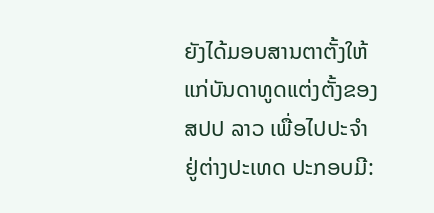ຍັງໄດ້ມອບສານຕາຕັ້ງໃຫ້ແກ່ບັນດາທູດແຕ່ງຕັ້ງຂອງ ສປປ ລາວ ເພື່ອໄປປະຈຳຢູ່ຕ່າງປະເທດ ປະກອບມີ: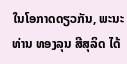ໃນໂອກາດດຽວກັນ, ພະນະທ່ານ ທອງລຸນ ສີສຸລິດ ໄດ້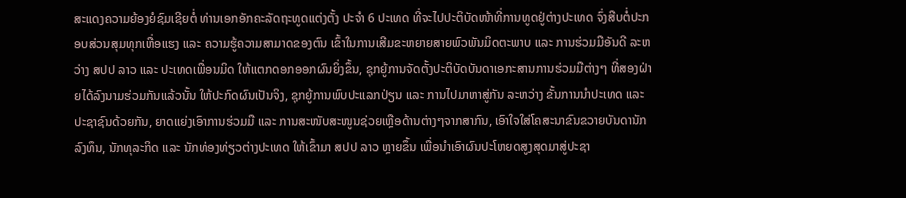ສະແດງຄວາມຍ້ອງຍໍຊົມເຊີຍຕໍ່ ທ່ານເອກອັກຄະລັດຖະທູດແຕ່ງຕັ້ງ ປະຈຳ 6 ປະເທດ ທີ່ຈະໄປປະຕິບັດໜ້າທີ່ການທູດຢູ່ຕ່າງປະເທດ ຈົ່ງສືບຕໍ່ປະກອບສ່ວນສຸມທຸກເຫື່ອແຮງ ແລະ ຄວາມຮູ້ຄວາມສາມາດຂອງຕົນ ເຂົ້າໃນການເສີມຂະຫຍາຍສາຍພົວພັນມິດຕະພາບ ແລະ ການຮ່ວມມືອັນດີ ລະຫວ່າງ ສປປ ລາວ ແລະ ປະເທດເພື່ອນມິດ ໃຫ້ແຕກດອກອອກຜົນຍິ່ງຂຶ້ນ, ຊຸກຍູ້ການຈັດຕັ້ງປະຕິບັດບັນດາເອກະສານການຮ່ວມມືຕ່າງໆ ທີ່ສອງຝ່າຍໄດ້ລົງນາມຮ່ວມກັນແລ້ວນັ້ນ ໃຫ້ປະກົດຜົນເປັນຈິງ, ຊຸກຍູ້ການພົບປະແລກປ່ຽນ ແລະ ການໄປມາຫາສູ່ກັນ ລະຫວ່າງ ຂັ້ນການນຳປະເທດ ແລະ ປະຊາຊົນດ້ວຍກັນ, ຍາດແຍ່ງເອົາການຮ່ວມມື ແລະ ການສະໜັບສະໜູນຊ່ວຍເຫຼືອດ້ານຕ່າງໆຈາກສາກົນ, ເອົາໃຈໃສ່ໂຄສະນາຂົນຂວາຍບັນດານັກລົງທຶນ, ນັກທຸລະກິດ ແລະ ນັກທ່ອງທ່ຽວຕ່າງປະເທດ ໃຫ້ເຂົ້າມາ ສປປ ລາວ ຫຼາຍຂຶ້ນ ເພື່ອນຳເອົາຜົນປະໂຫຍດສູງສຸດມາສູ່ປະຊາ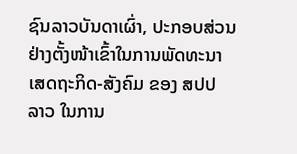ຊົນລາວບັນດາເຜົ່າ, ປະກອບສ່ວນຢ່າງຕັ້ງໜ້າເຂົ້າໃນການພັດທະນາເສດຖະກິດ-ສັງຄົມ ຂອງ ສປປ ລາວ ໃນການ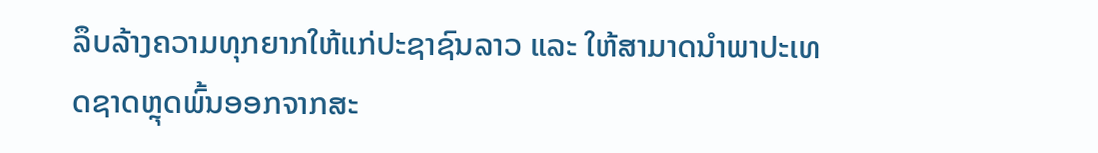ລຶບລ້າງຄວາມທຸກຍາກໃຫ້ແກ່ປະຊາຊົນລາວ ແລະ ໃຫ້ສາມາດນຳພາປະເທດຊາດຫຼຸດພົ້ນອອກຈາກສະ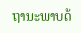ຖານະພາບດ້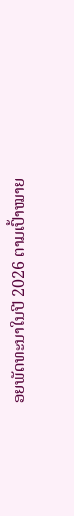ອຍພັດທະນາໃນປີ 2026 ຕາມເປົ້າໝາຍ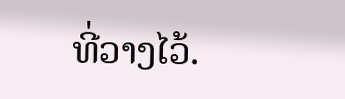ທີ່ວາງໄວ້.